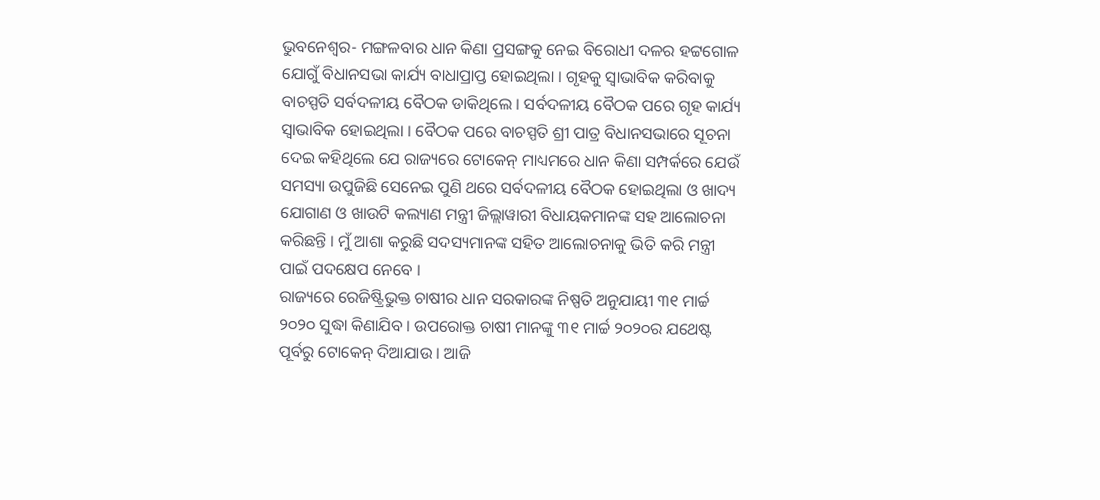ଭୁବନେଶ୍ୱର- ମଙ୍ଗଳବାର ଧାନ କିଣା ପ୍ରସଙ୍ଗକୁ ନେଇ ବିରୋଧୀ ଦଳର ହଟ୍ଟଗୋଳ ଯୋଗୁଁ ବିଧାନସଭା କାର୍ଯ୍ୟ ବାଧାପ୍ରାପ୍ତ ହୋଇଥିଲା । ଗୃହକୁ ସ୍ୱାଭାବିକ କରିବାକୁ ବାଚସ୍ପତି ସର୍ବଦଳୀୟ ବୈଠକ ଡାକିଥିଲେ । ସର୍ବଦଳୀୟ ବୈଠକ ପରେ ଗୃହ କାର୍ଯ୍ୟ ସ୍ୱାଭାବିକ ହୋଇଥିଲା । ବୈଠକ ପରେ ବାଚସ୍ପତି ଶ୍ରୀ ପାତ୍ର ବିଧାନସଭାରେ ସୂଚନା ଦେଇ କହିଥିଲେ ଯେ ରାଜ୍ୟରେ ଟୋକେନ୍ ମାଧ୍ୟମରେ ଧାନ କିଣା ସମ୍ପର୍କରେ ଯେଉଁ ସମସ୍ୟା ଉପୁଜିଛି ସେନେଇ ପୁଣି ଥରେ ସର୍ବଦଳୀୟ ବୈଠକ ହୋଇଥିଲା ଓ ଖାଦ୍ୟ ଯୋଗାଣ ଓ ଖାଉଟି କଲ୍ୟାଣ ମନ୍ତ୍ରୀ ଜିଲ୍ଲାୱାରୀ ବିଧାୟକମାନଙ୍କ ସହ ଆଲୋଚନା କରିଛନ୍ତି । ମୁଁ ଆଶା କରୁଛି ସଦସ୍ୟମାନଙ୍କ ସହିତ ଆଲୋଚନାକୁ ଭିତି କରି ମନ୍ତ୍ରୀ ପାଇଁ ପଦକ୍ଷେପ ନେବେ ।
ରାଜ୍ୟରେ ରେଜିଷ୍ଟ୍ରିଭୁକ୍ତ ଚାଷୀର ଧାନ ସରକାରଙ୍କ ନିଷ୍ପତି ଅନୁଯାୟୀ ୩୧ ମାର୍ଚ୍ଚ ୨୦୨୦ ସୁଦ୍ଧା କିଣାଯିବ । ଉପରୋକ୍ତ ଚାଷୀ ମାନଙ୍କୁ ୩୧ ମାର୍ଚ୍ଚ ୨୦୨୦ର ଯଥେଷ୍ଟ ପୂର୍ବରୁ ଟୋକେନ୍ ଦିଆଯାଉ । ଆଜି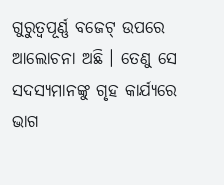ଗୁରୁତ୍ୱପୂର୍ଣ୍ଣ ବଜେଟ୍ ଉପରେ ଆଲୋଚନା ଅଛି । ତେଣୁ ସେ ସଦସ୍ୟମାନଙ୍କୁ ଗୃହ କାର୍ଯ୍ୟରେ ଭାଗ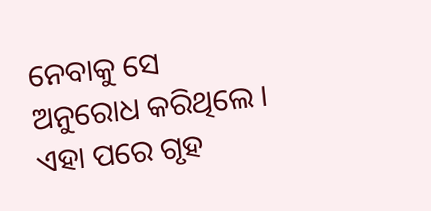ନେବାକୁ ସେ ଅନୁରୋଧ କରିଥିଲେ । ଏହା ପରେ ଗୃହ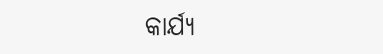କାର୍ଯ୍ୟ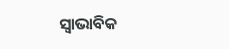ସ୍ୱାଭାବିକ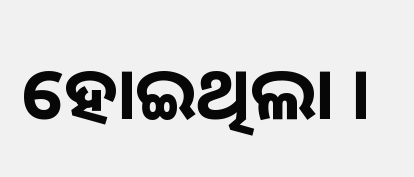ହୋଇଥିଲା ।